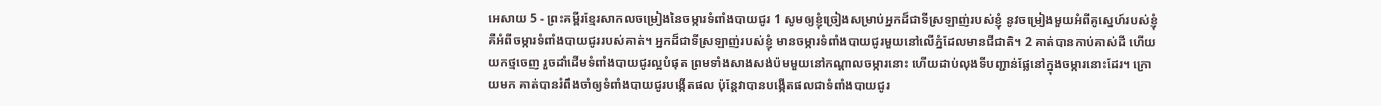អេសាយ 5 - ព្រះគម្ពីរខ្មែរសាកលចម្រៀងនៃចម្ការទំពាំងបាយជូរ 1 សូមឲ្យខ្ញុំច្រៀងសម្រាប់អ្នកដ៏ជាទីស្រឡាញ់របស់ខ្ញុំ នូវចម្រៀងមួយអំពីគូស្នេហ៍របស់ខ្ញុំ គឺអំពីចម្ការទំពាំងបាយជូររបស់គាត់។ អ្នកដ៏ជាទីស្រឡាញ់របស់ខ្ញុំ មានចម្ការទំពាំងបាយជូរមួយនៅលើភ្នំដែលមានជីជាតិ។ 2 គាត់បានកាប់គាស់ដី ហើយយកថ្មចេញ រួចដាំដើមទំពាំងបាយជូរល្អបំផុត ព្រមទាំងសាងសង់ប៉មមួយនៅកណ្ដាលចម្ការនោះ ហើយដាប់លុងទីបញ្ជាន់ផ្លែនៅក្នុងចម្ការនោះដែរ។ ក្រោយមក គាត់បានរំពឹងចាំឲ្យទំពាំងបាយជូរបង្កើតផល ប៉ុន្តែវាបានបង្កើតផលជាទំពាំងបាយជូរ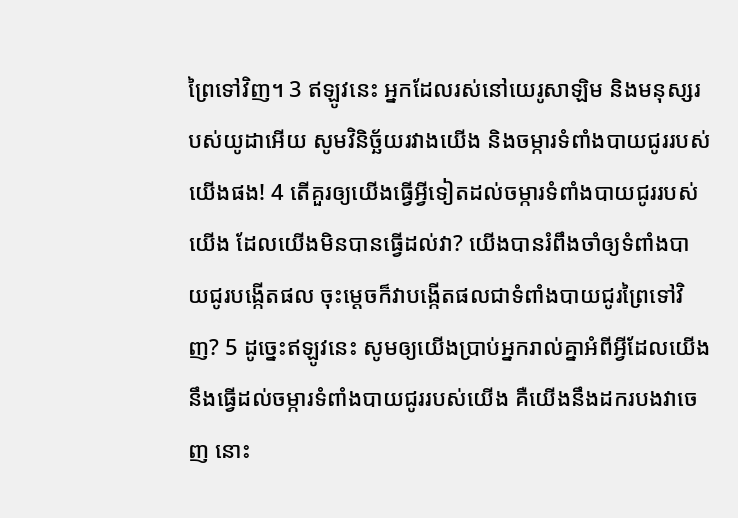ព្រៃទៅវិញ។ 3 ឥឡូវនេះ អ្នកដែលរស់នៅយេរូសាឡិម និងមនុស្សរបស់យូដាអើយ សូមវិនិច្ឆ័យរវាងយើង និងចម្ការទំពាំងបាយជូររបស់យើងផង! 4 តើគួរឲ្យយើងធ្វើអ្វីទៀតដល់ចម្ការទំពាំងបាយជូររបស់យើង ដែលយើងមិនបានធ្វើដល់វា? យើងបានរំពឹងចាំឲ្យទំពាំងបាយជូរបង្កើតផល ចុះម្ដេចក៏វាបង្កើតផលជាទំពាំងបាយជូរព្រៃទៅវិញ? 5 ដូច្នេះឥឡូវនេះ សូមឲ្យយើងប្រាប់អ្នករាល់គ្នាអំពីអ្វីដែលយើងនឹងធ្វើដល់ចម្ការទំពាំងបាយជូររបស់យើង គឺយើងនឹងដករបងវាចេញ នោះ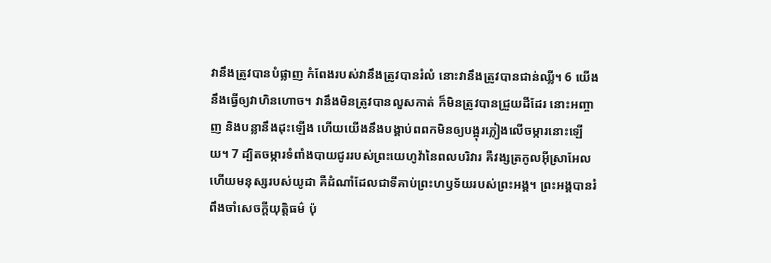វានឹងត្រូវបានបំផ្លាញ កំពែងរបស់វានឹងត្រូវបានរំលំ នោះវានឹងត្រូវបានជាន់ឈ្លី។ 6 យើងនឹងធ្វើឲ្យវាហិនហោច។ វានឹងមិនត្រូវបានលួសកាត់ ក៏មិនត្រូវបានជ្រួយដីដែរ នោះអញ្ចាញ និងបន្លានឹងដុះឡើង ហើយយើងនឹងបង្គាប់ពពកមិនឲ្យបង្អុរភ្លៀងលើចម្ការនោះឡើយ។ 7 ដ្បិតចម្ការទំពាំងបាយជូររបស់ព្រះយេហូវ៉ានៃពលបរិវារ គឺវង្សត្រកូលអ៊ីស្រាអែល ហើយមនុស្សរបស់យូដា គឺដំណាំដែលជាទីគាប់ព្រះហឫទ័យរបស់ព្រះអង្គ។ ព្រះអង្គបានរំពឹងចាំសេចក្ដីយុត្តិធម៌ ប៉ុ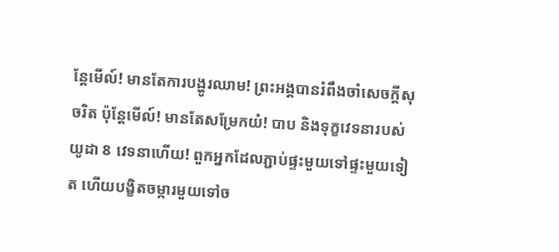ន្តែមើល៍! មានតែការបង្ហូរឈាម! ព្រះអង្គបានរំពឹងចាំសេចក្ដីសុចរិត ប៉ុន្តែមើល៍! មានតែសម្រែកយំ! បាប និងទុក្ខវេទនារបស់យូដា 8 វេទនាហើយ! ពួកអ្នកដែលភ្ជាប់ផ្ទះមួយទៅផ្ទះមួយទៀត ហើយបង្ខិតចម្ការមួយទៅច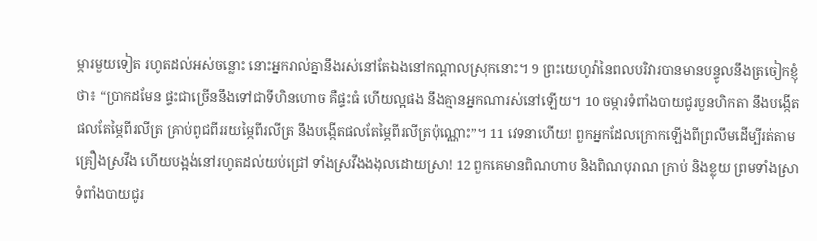ម្ការមួយទៀត រហូតដល់អស់ចន្លោះ នោះអ្នករាល់គ្នានឹងរស់នៅតែឯងនៅកណ្ដាលស្រុកនោះ។ 9 ព្រះយេហូវ៉ានៃពលបរិវារបានមានបន្ទូលនឹងត្រចៀកខ្ញុំថា៖ “ប្រាកដមែន ផ្ទះជាច្រើននឹងទៅជាទីហិនហោច គឺផ្ទះធំ ហើយល្អផង នឹងគ្មានអ្នកណារស់នៅឡើយ។ 10 ចម្ការទំពាំងបាយជូរបួនហិកតា នឹងបង្កើតផលតែម្ភៃពីរលីត្រ គ្រាប់ពូជពីររយម្ភៃពីរលីត្រ នឹងបង្កើតផលតែម្ភៃពីរលីត្រប៉ុណ្ណោះ”។ 11 វេទនាហើយ! ពួកអ្នកដែលក្រោកឡើងពីព្រលឹមដើម្បីរត់តាមគ្រឿងស្រវឹង ហើយបង្អង់នៅរហូតដល់យប់ជ្រៅ ទាំងស្រវឹងងងុលដោយស្រា! 12 ពួកគេមានពិណហាប និងពិណបុរាណ ក្រាប់ និងខ្លុយ ព្រមទាំងស្រាទំពាំងបាយជូរ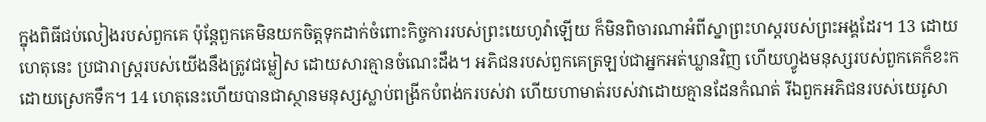ក្នុងពិធីជប់លៀងរបស់ពួកគេ ប៉ុន្តែពួកគេមិនយកចិត្តទុកដាក់ចំពោះកិច្ចការរបស់ព្រះយេហូវ៉ាឡើយ ក៏មិនពិចារណាអំពីស្នាព្រះហស្តរបស់ព្រះអង្គដែរ។ 13 ដោយហេតុនេះ ប្រជារាស្ត្ររបស់យើងនឹងត្រូវជម្លៀស ដោយសារគ្មានចំណេះដឹង។ អភិជនរបស់ពួកគេត្រឡប់ជាអ្នកអត់ឃ្លានវិញ ហើយហ្វូងមនុស្សរបស់ពួកគេក៏ខះកដោយស្រេកទឹក។ 14 ហេតុនេះហើយបានជាស្ថានមនុស្សស្លាប់ពង្រីកបំពង់ករបស់វា ហើយហាមាត់របស់វាដោយគ្មានដែនកំណត់ រីឯពួកអភិជនរបស់យេរូសា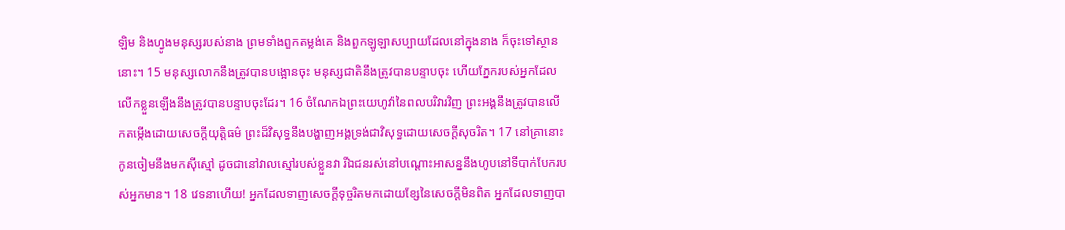ឡិម និងហ្វូងមនុស្សរបស់នាង ព្រមទាំងពួកតម្លង់គេ និងពួកឡូឡាសប្បាយដែលនៅក្នុងនាង ក៏ចុះទៅស្ថាននោះ។ 15 មនុស្សលោកនឹងត្រូវបានបង្អោនចុះ មនុស្សជាតិនឹងត្រូវបានបន្ទាបចុះ ហើយភ្នែករបស់អ្នកដែលលើកខ្លួនឡើងនឹងត្រូវបានបន្ទាបចុះដែរ។ 16 ចំណែកឯព្រះយេហូវ៉ានៃពលបរិវារវិញ ព្រះអង្គនឹងត្រូវបានលើកតម្កើងដោយសេចក្ដីយុត្តិធម៌ ព្រះដ៏វិសុទ្ធនឹងបង្ហាញអង្គទ្រង់ជាវិសុទ្ធដោយសេចក្ដីសុចរិត។ 17 នៅគ្រានោះ កូនចៀមនឹងមកស៊ីស្មៅ ដូចជានៅវាលស្មៅរបស់ខ្លួនវា រីឯជនរស់នៅបណ្ដោះអាសន្ននឹងហូបនៅទីបាក់បែករបស់អ្នកមាន។ 18 វេទនាហើយ! អ្នកដែលទាញសេចក្ដីទុច្ចរិតមកដោយខ្សែនៃសេចក្ដីមិនពិត អ្នកដែលទាញបា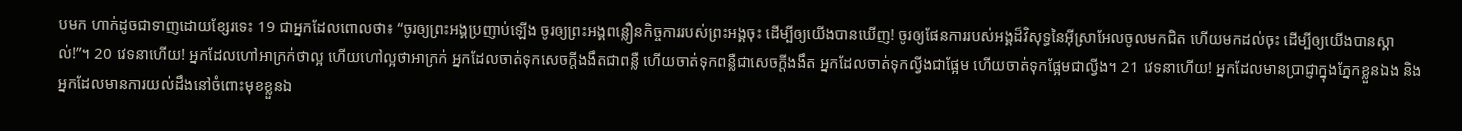បមក ហាក់ដូចជាទាញដោយខ្សែរទេះ 19 ជាអ្នកដែលពោលថា៖ “ចូរឲ្យព្រះអង្គប្រញាប់ឡើង ចូរឲ្យព្រះអង្គពន្លឿនកិច្ចការរបស់ព្រះអង្គចុះ ដើម្បីឲ្យយើងបានឃើញ! ចូរឲ្យផែនការរបស់អង្គដ៏វិសុទ្ធនៃអ៊ីស្រាអែលចូលមកជិត ហើយមកដល់ចុះ ដើម្បីឲ្យយើងបានស្គាល់!”។ 20 វេទនាហើយ! អ្នកដែលហៅអាក្រក់ថាល្អ ហើយហៅល្អថាអាក្រក់ អ្នកដែលចាត់ទុកសេចក្ដីងងឹតជាពន្លឺ ហើយចាត់ទុកពន្លឺជាសេចក្ដីងងឹត អ្នកដែលចាត់ទុកល្វីងជាផ្អែម ហើយចាត់ទុកផ្អែមជាល្វីង។ 21 វេទនាហើយ! អ្នកដែលមានប្រាជ្ញាក្នុងភ្នែកខ្លួនឯង និងអ្នកដែលមានការយល់ដឹងនៅចំពោះមុខខ្លួនឯ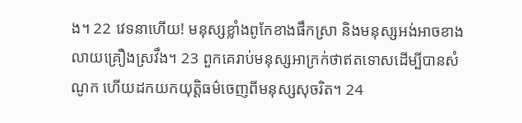ង។ 22 វេទនាហើយ! មនុស្សខ្លាំងពូកែខាងផឹកស្រា និងមនុស្សអង់អាចខាងលាយគ្រឿងស្រវឹង។ 23 ពួកគេរាប់មនុស្សអាក្រក់ថាឥតទោសដើម្បីបានសំណូក ហើយដកយកយុត្តិធម៌ចេញពីមនុស្សសុចរិត។ 24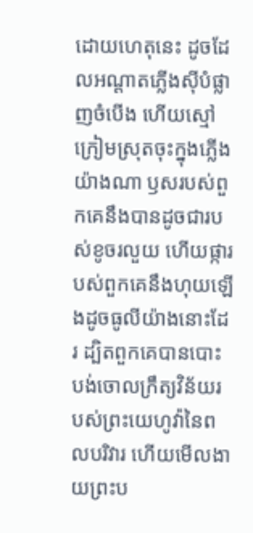ដោយហេតុនេះ ដូចដែលអណ្ដាតភ្លើងស៊ីបំផ្លាញចំបើង ហើយស្មៅក្រៀមស្រុតចុះក្នុងភ្លើងយ៉ាងណា ឫសរបស់ពួកគេនឹងបានដូចជារបស់ខូចរលួយ ហើយផ្ការបស់ពួកគេនឹងហុយឡើងដូចធូលីយ៉ាងនោះដែរ ដ្បិតពួកគេបានបោះបង់ចោលក្រឹត្យវិន័យរបស់ព្រះយេហូវ៉ានៃពលបរិវារ ហើយមើលងាយព្រះប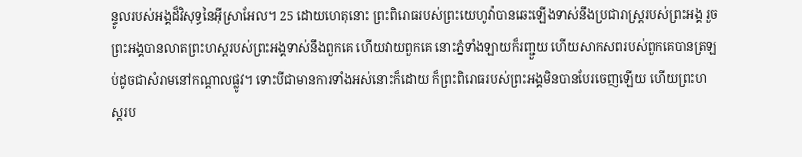ន្ទូលរបស់អង្គដ៏វិសុទ្ធនៃអ៊ីស្រាអែល។ 25 ដោយហេតុនោះ ព្រះពិរោធរបស់ព្រះយេហូវ៉ាបានឆេះឡើងទាស់នឹងប្រជារាស្ត្ររបស់ព្រះអង្គ រួចព្រះអង្គបានលាតព្រះហស្តរបស់ព្រះអង្គទាស់នឹងពួកគេ ហើយវាយពួកគេ នោះភ្នំទាំងឡាយក៏រញ្ជួយ ហើយសាកសពរបស់ពួកគេបានត្រឡប់ដូចជាសំរាមនៅកណ្ដាលផ្លូវ។ ទោះបីជាមានការទាំងអស់នោះក៏ដោយ ក៏ព្រះពិរោធរបស់ព្រះអង្គមិនបានបែរចេញឡើយ ហើយព្រះហស្តរប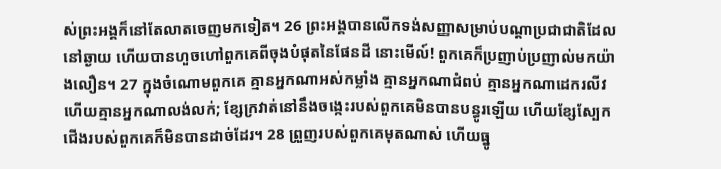ស់ព្រះអង្គក៏នៅតែលាតចេញមកទៀត។ 26 ព្រះអង្គបានលើកទង់សញ្ញាសម្រាប់បណ្ដាប្រជាជាតិដែលនៅឆ្ងាយ ហើយបានហួចហៅពួកគេពីចុងបំផុតនៃផែនដី នោះមើល៍! ពួកគេក៏ប្រញាប់ប្រញាល់មកយ៉ាងលឿន។ 27 ក្នុងចំណោមពួកគេ គ្មានអ្នកណាអស់កម្លាំង គ្មានអ្នកណាជំពប់ គ្មានអ្នកណាដេករលីវ ហើយគ្មានអ្នកណាលង់លក់; ខ្សែក្រវាត់នៅនឹងចង្កេះរបស់ពួកគេមិនបានបន្ធូរឡើយ ហើយខ្សែស្បែកជើងរបស់ពួកគេក៏មិនបានដាច់ដែរ។ 28 ព្រួញរបស់ពួកគេមុតណាស់ ហើយធ្នូ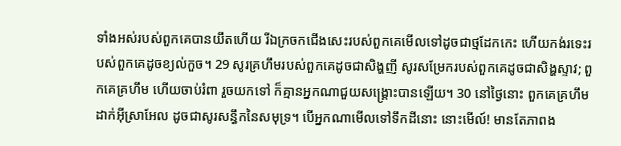ទាំងអស់របស់ពួកគេបានយឹតហើយ រីឯក្រចកជើងសេះរបស់ពួកគេមើលទៅដូចជាថ្មដែកកេះ ហើយកង់រទេះរបស់ពួកគេដូចខ្យល់កួច។ 29 សូរគ្រហឹមរបស់ពួកគេដូចជាសិង្ហញី សូរសម្រែករបស់ពួកគេដូចជាសិង្ហស្ទាវ; ពួកគេគ្រហឹម ហើយចាប់រំពា រួចយកទៅ ក៏គ្មានអ្នកណាជួយសង្គ្រោះបានឡើយ។ 30 នៅថ្ងៃនោះ ពួកគេគ្រហឹមដាក់អ៊ីស្រាអែល ដូចជាសូរសន្ធឹកនៃសមុទ្រ។ បើអ្នកណាមើលទៅទឹកដីនោះ នោះមើល៍! មានតែភាពង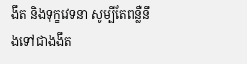ងឹត និងទុក្ខវេទនា សូម្បីតែពន្លឺនឹងទៅជាងងឹត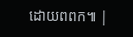ដោយពពក៕ |